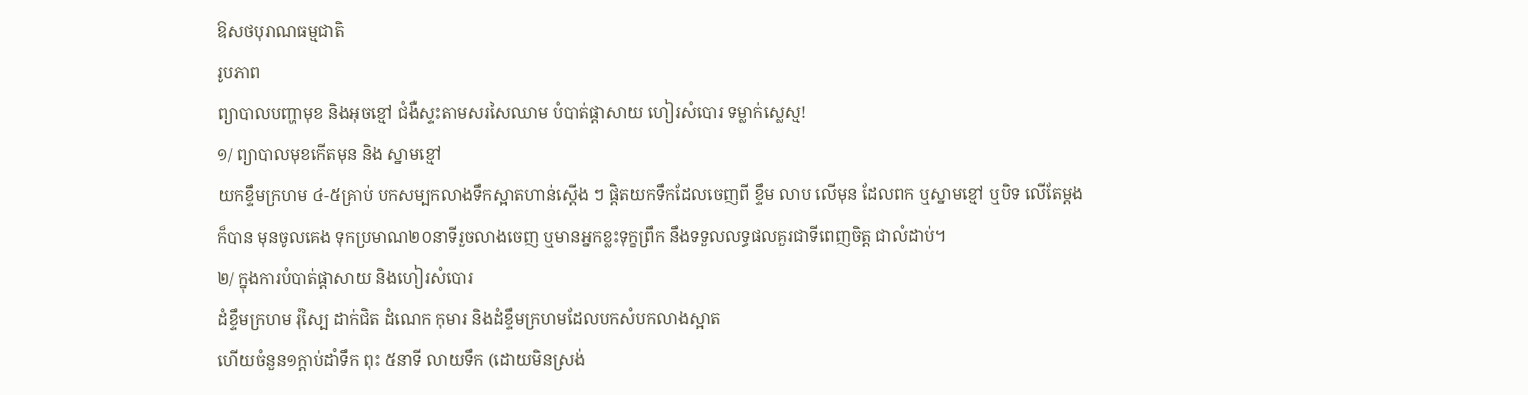ឱសថបុរាណធម្មជាតិ
រូបភាព
ព្យាបាលបញ្ហាមុខ និងអុចខ្មៅ ជំងឺស្ទះតាមសរសៃឈាម បំបាត់ផ្តាសាយ ហៀរសំបោរ ទម្លាក់ស្លេស្ម!
១/ ព្យាបាលមុខកើតមុន និង ស្នាមខ្មៅ
យកខ្ទឹមក្រហម ៤-៥គ្រាប់ បកសម្បកលាងទឹកស្អាតហាន់ស្តើង ៗ ផ្តិតយកទឹកដែលចេញពី ខ្ទឹម លាប លើមុន ដែលពក ឬស្នាមខ្មៅ ឬបិទ លើតែម្តងក៏បាន មុនចូលគេង ទុកប្រមាណ២០នាទីរួចលាងចេញ ឬមានអ្នកខ្លះទុក្ខព្រឹក នឹងទទួលលទ្ធផលគួរជាទីពេញចិត្ត ជាលំដាប់។
២/ ក្នុងការបំបាត់ផ្តាសាយ និងហៀរសំបោរ
ដំខ្ទឹមក្រហម រុំស្បៃ ដាក់ជិត ដំណេក កុមារ និងដំខ្ទឹមក្រហមដែលបកសំបកលាងស្អាត
ហើយចំនួន១ក្តាប់ដាំទឹក ពុះ ៥នាទី លាយទឹក (ដោយមិនស្រង់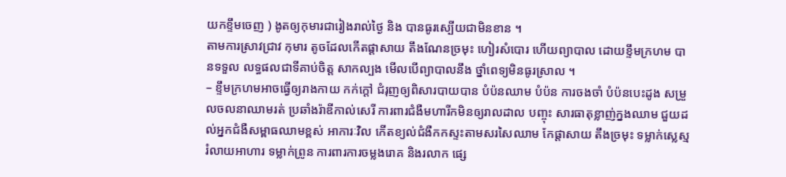យកខ្ទឹមចេញ ) ងូតឲ្យកុមារជារៀងរាល់ថ្ងៃ និង បានធូរស្បើយជាមិនខាន ។
តាមការស្រាវជ្រាវ កុមារ តូចដែលកើតផ្តាសាយ តឹងណែនច្រមុះ ហៀរសំបោរ ហើយព្យាបាល ដោយខ្ទឹមក្រហម បានទទួល លទ្ធផលជាទីគាប់ចិត្ត សាកល្បង មើលបើព្យាបាលនឹង ថ្នាំពេទ្យមិនធូរស្រាល ។
– ខ្ទឹមក្រហមអាចធ្វើឲ្យរាងកាយ កក់ក្តៅ ជំរុញឲ្យពិសារបាយបាន បំប៉នឈាម បំប៉ន ការចងចាំ បំប៉នបេះដូង សម្រួលចលនាឈាមរត់ ប្រឆាំងរ៉ាឌីកាល់សេរី ការពារជំងឺមហារីកមិនឲ្យរាលដាល បញ្ចុះ សារធាតុខ្លាញ់ក្នងឈាម ជួយដល់អ្នកជំងឺសម្ពាធឈាមខ្ពស់ អាការៈវិល កើតខ្យល់ជំងឺកកស្ទះតាមសរសៃឈាម កែផ្តាសាយ តឹងច្រមុះ ទម្លាក់ស្លេស្ម រំលាយអាហារ ទម្លាក់ព្រូន ការពារការចម្លងរោគ និងរលាក ផ្សេ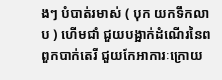ងៗ បំបាត់រមាស់ ( បុក យកទឹកលាប ) ហើមជាំ ជួយបង្អាក់ដំណើរនៃពពួកបាក់តេរី ជួយកែអាការៈក្រោយ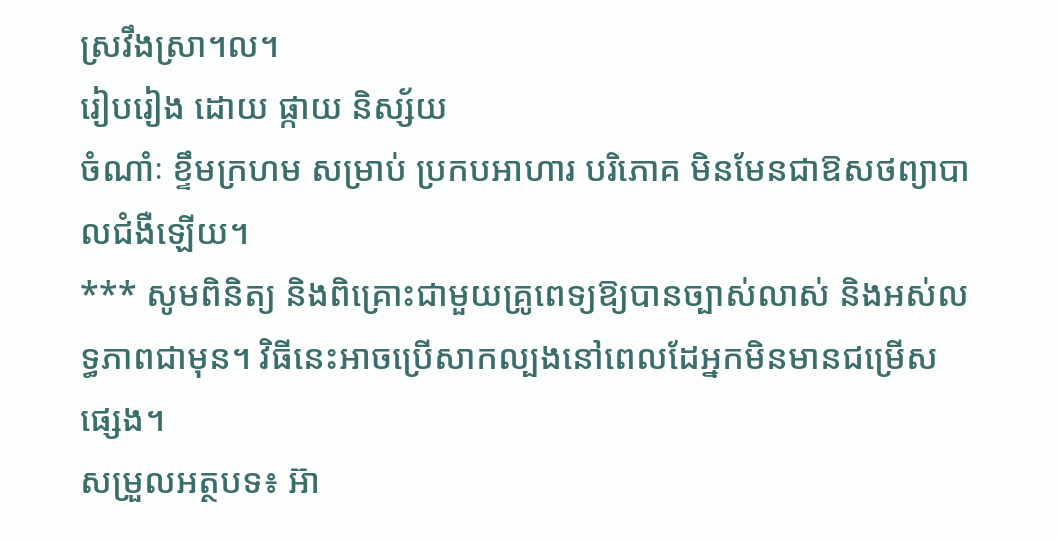ស្រវឹងស្រា។ល។
រៀបរៀង ដោយ ផ្កាយ និស្ស័យ
ចំណាំៈ ខ្ទឹមក្រហម សម្រាប់ ប្រកបអាហារ បរិភោគ មិនមែនជាឱសថព្យាបាលជំងឺឡើយ។
*** សូមពិនិត្យ និងពិគ្រោះជាមួយគ្រូពេទ្យឱ្យបានច្បាស់លាស់ និងអស់លទ្ធភាពជាមុន។ វិធីនេះអាចប្រើសាកល្បងនៅពេលដែអ្នកមិនមានជម្រើសផ្សេង។
សម្រួលអត្ថបទ៖ អ៊ា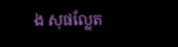ង សុផល្លែត